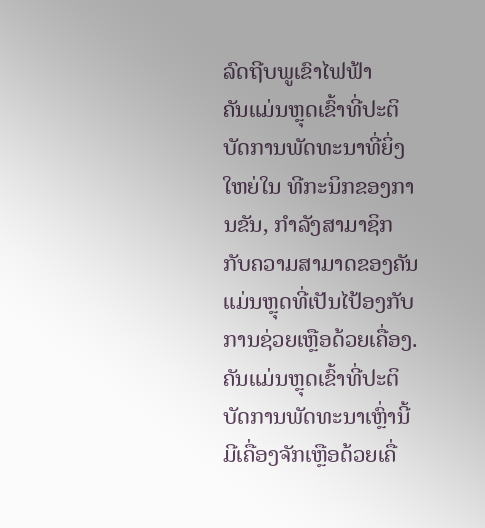ລົດຖີບພູເຂົາໄຟຟ້າ
ຄັນແມ່ນຫຼຸດເຂົ້າທີ່ປະຕິບັດການພັດທະນາທີ່ຍິ່ງໃຫຍ່ໃນ ທີກະນິກຂອງການຂັນ, ກຳລັງສາມາຊິກກັບຄວາມສາມາດຂອງຄັນແມ່ນຫຼຸດທີ່ເປັນໄປ້ອງກັບການຊ່ວຍເຫຼືອດ້ວຍເຄື່ອງ. ຄັນແມ່ນຫຼຸດເຂົ້າທີ່ປະຕິບັດການພັດທະນາເຫຼົ່ານີ້ມີເຄື່ອງຈັກເຫຼືອດ້ວຍເຄື່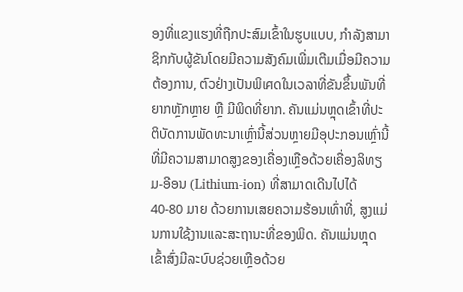ອງທີ່ແຂງແຮງທີ່ຖືກປະສົມເຂົ້າໃນຮູບແບບ, ກຳລັງສາມາຊິກກັບຜູ້ຂັນໂດຍມີຄວາມສັງຄົມເພີ່ມເຕີມເມື່ອມີຄວາມຕ້ອງການ, ຕົວຢ່າງເປັນພິเศດໃນເວລາທີ່ຂັນຂຶ້ນພັນທີ່ຍາກຫຼັກຫຼາຍ ຫຼື ມີພິດທີ່ຍາກ. ຄັນແມ່ນຫຼຸດເຂົ້າທີ່ປະຕິບັດການພັດທະນາເຫຼົ່ານີ້ສ່ວນຫຼາຍມີອຸປະກອນເຫຼົ່ານີ້ທີ່ມີຄວາມສາມາດສູງຂອງເຄື່ອງເຫຼືອດ້ວຍເຄື່ອງລິທຽມ-ອີອນ (Lithium-ion) ທີ່ສາມາດເດີນໄປໄດ້ 40-80 ມາຍ ດ້ວຍການເສຍຄວາມຮ້ອນເທົ່າທີ່, ສູງແມ່ນການໃຊ້ງານແລະສະຖານະທີ່ຂອງພິດ. ຄັນແມ່ນຫຼຸດເຂົ້າສົ່ງມີລະບົບຊ່ວຍເຫຼືອດ້ວຍ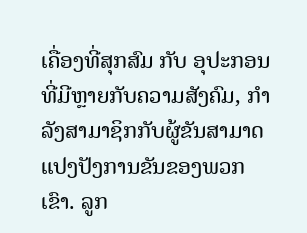ເຄື່ອງທີ່ສຸກສົມ ກັບ ອຸປະກອນທີ່ມີຫຼາຍກັບຄວາມສັງຄົມ, ກຳລັງສາມາຊິກກັບຜູ້ຂັນສາມາດແປງປັງການຂັນຂອງພວກເຂົາ. ລູກ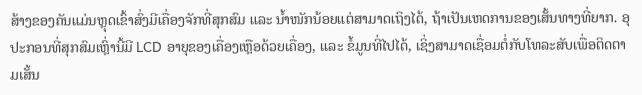ສ້າງຂອງຄັນແມ່ນຫຼຸດເຂົ້າສົ່ງມີເຄື່ອງຈັກທີ່ສຸກສົມ ແລະ ນໍ້າໜັກນ້ອຍແຕ່ສາມາດເຖິງໄດ້, ຖ້າເປັນເຫດການຂອງເສັ້ນທາງທີ່ຍາກ. ອຸປະກອນທີ່ສຸກສົມເຫຼົ່ານີ້ມີ LCD ອາຍຸຂອງເຄື່ອງເຫຼືອດ້ວຍເຄື່ອງ, ແລະ ຂໍ້ມູນທີ່ໄປໄດ້, ເຊິ່ງສາມາດເຊື່ອມຕໍ່ກັບໂທລະສັບເພື່ອຕິດຕາມເສັ້ນ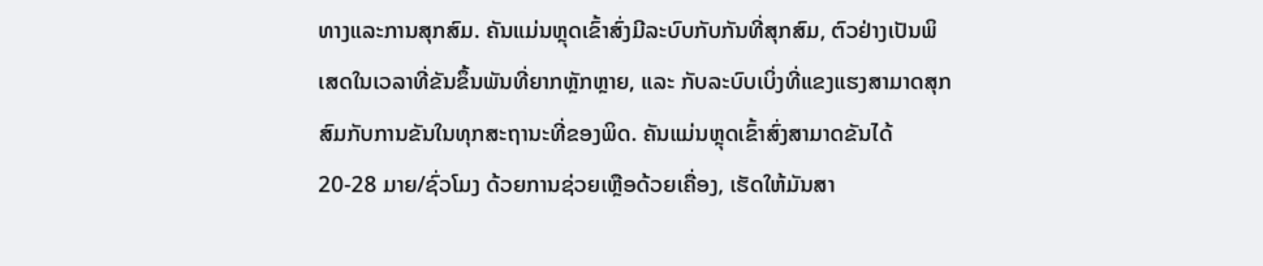ທາງແລະການສຸກສົມ. ຄັນແມ່ນຫຼຸດເຂົ້າສົ່ງມີລະບົບກັບກັນທີ່ສຸກສົມ, ຕົວຢ່າງເປັນພິເສດໃນເວລາທີ່ຂັນຂຶ້ນພັນທີ່ຍາກຫຼັກຫຼາຍ, ແລະ ກັບລະບົບເບິ່ງທີ່ແຂງແຮງສາມາດສຸກສົມກັບການຂັນໃນທຸກສະຖານະທີ່ຂອງພິດ. ຄັນແມ່ນຫຼຸດເຂົ້າສົ່ງສາມາດຂັນໄດ້ 20-28 ມາຍ/ຊົ່ວໂມງ ດ້ວຍການຊ່ວຍເຫຼືອດ້ວຍເຄື່ອງ, ເຮັດໃຫ້ມັນສາ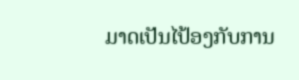ມາດເປັນໄປ້ອງກັບການ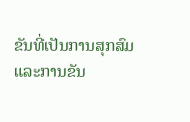ຂັນທີ່ເປັນການສຸກສົມແລະການຂັນ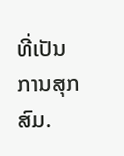ທີ່ເປັນການສຸກສົມ.